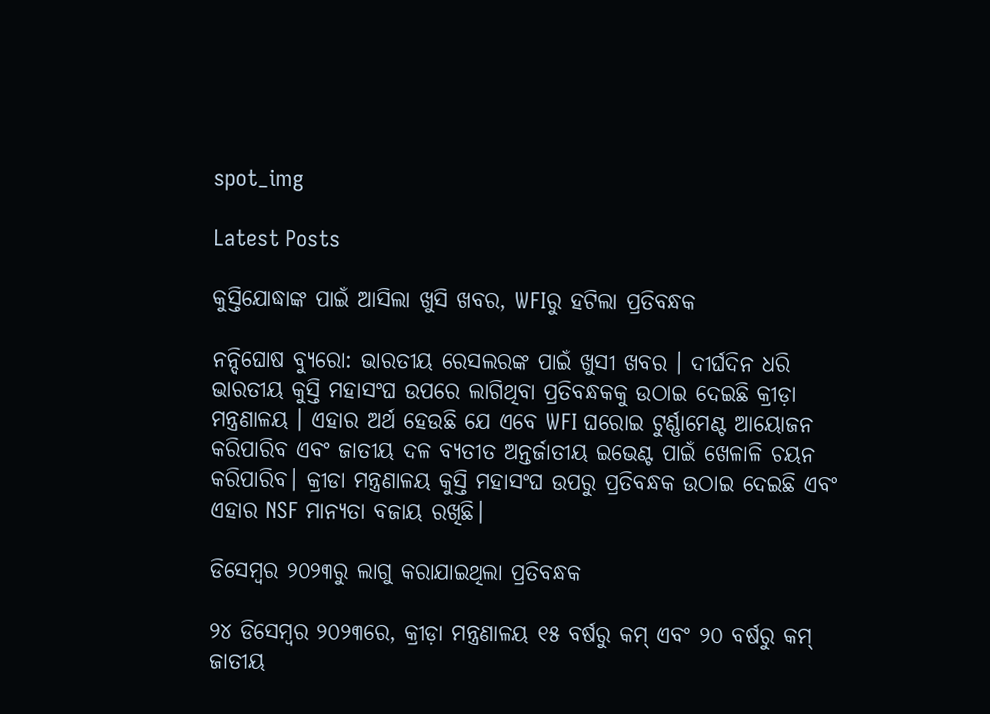spot_img

Latest Posts

କୁସ୍ତିଯୋଦ୍ଧାଙ୍କ ପାଇଁ ଆସିଲା ଖୁସି ଖବର, WFIରୁ ହଟିଲା ପ୍ରତିବନ୍ଧକ

ନନ୍ଦିଘୋଷ ବ୍ୟୁରୋ: ଭାରତୀୟ ରେସଲରଙ୍କ ପାଇଁ ଖୁସୀ ଖବର । ଦୀର୍ଘଦିନ ଧରି ଭାରତୀୟ କୁସ୍ତି ମହାସଂଘ ଉପରେ ଲାଗିଥିବା ପ୍ରତିବନ୍ଧକକୁ ଉଠାଇ ଦେଇଛି କ୍ରୀଡ଼ା ମନ୍ତ୍ରଣାଳୟ । ଏହାର ଅର୍ଥ ହେଉଛି ଯେ ଏବେ WFI ଘରୋଇ ଟୁର୍ଣ୍ଣାମେଣ୍ଟ ଆୟୋଜନ କରିପାରିବ ଏବଂ ଜାତୀୟ ଦଳ ବ୍ୟତୀତ ଅନ୍ତର୍ଜାତୀୟ ଇଭେଣ୍ଟ ପାଇଁ ଖେଳାଳି ଚୟନ କରିପାରିବ। କ୍ରୀଡା ମନ୍ତ୍ରଣାଳୟ କୁସ୍ତି ମହାସଂଘ ଉପରୁ ପ୍ରତିବନ୍ଧକ ଉଠାଇ ଦେଇଛି ଏବଂ ଏହାର NSF ମାନ୍ୟତା ବଜାୟ ରଖିଛି।

ଡିସେମ୍ବର ୨୦୨୩ରୁ ଲାଗୁ କରାଯାଇଥିଲା ପ୍ରତିବନ୍ଧକ

୨୪ ଡିସେମ୍ବର ୨୦୨୩ରେ, କ୍ରୀଡ଼ା ମନ୍ତ୍ରଣାଳୟ ୧୫ ବର୍ଷରୁ କମ୍ ଏବଂ ୨୦ ବର୍ଷରୁ କମ୍ ଜାତୀୟ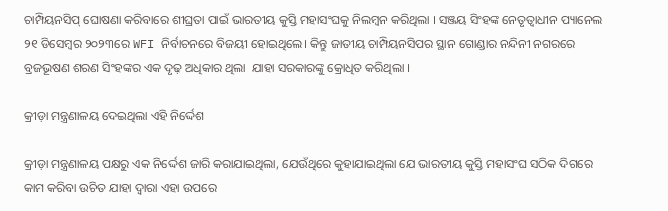ଚାମ୍ପିୟନସିପ୍ ଘୋଷଣା କରିବାରେ ଶୀଘ୍ରତା ପାଇଁ ଭାରତୀୟ କୁସ୍ତି ମହାସଂଘକୁ ନିଲମ୍ବନ କରିଥିଲା । ସଞ୍ଜୟ ସିଂହଙ୍କ ନେତୃତ୍ୱାଧୀନ ପ୍ୟାନେଲ ୨୧ ଡିସେମ୍ବର ୨୦୨୩ରେ WFI ନିର୍ବାଚନରେ ବିଜୟୀ ହୋଇଥିଲେ। କିନ୍ତୁ ଜାତୀୟ ଚାମ୍ପିୟନସିପର ସ୍ଥାନ ଗୋଣ୍ଡାର ନନ୍ଦିନୀ ନଗରରେ ବ୍ରଜଭୂଷଣ ଶରଣ ସିଂହଙ୍କର ଏକ ଦୃଢ଼ ଅଧିକାର ଥିଲା  ଯାହା ସରକାରଙ୍କୁ କ୍ରୋଧିତ କରିଥିଲା ।

କ୍ରୀଡ଼ା ମନ୍ତ୍ରଣାଳୟ ଦେଇଥିଲା ଏହି ନିର୍ଦ୍ଦେଶ

କ୍ରୀଡ଼ା ମନ୍ତ୍ରଣାଳୟ ପକ୍ଷରୁ ଏକ ନିର୍ଦ୍ଦେଶ ଜାରି କରାଯାଇଥିଲା, ଯେଉଁଥିରେ କୁହାଯାଇଥିଲା ଯେ ଭାରତୀୟ କୁସ୍ତି ମହାସଂଘ ସଠିକ ଦିଗରେ କାମ କରିବା ଉଚିତ ଯାହା ଦ୍ୱାରା ଏହା ଉପରେ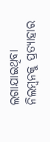ଲଗାଯାଇଥିବା ନିଲମ୍ବନକୁ ପ୍ରତ୍ୟାହାର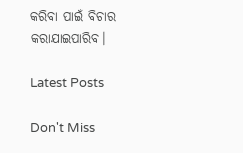କରିବା ପାଇଁ ବିଚାର କରାଯାଇପାରିବ।

Latest Posts

Don't Miss